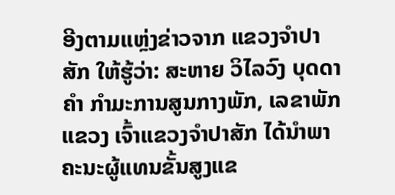ອີງຕາມແຫຼ່ງຂ່າວຈາກ ແຂວງຈໍາປາສັກ ໃຫ້ຮູ້ວ່າ: ສະຫາຍ ວິໄລວົງ ບຸດດາຄຳ ກໍາມະການສູນກາງພັກ, ເລຂາພັກແຂວງ ເຈົ້າແຂວງຈໍາປາສັກ ໄດ້ນຳພາຄະນະຜູ້ແທນຂັ້ນສູງແຂ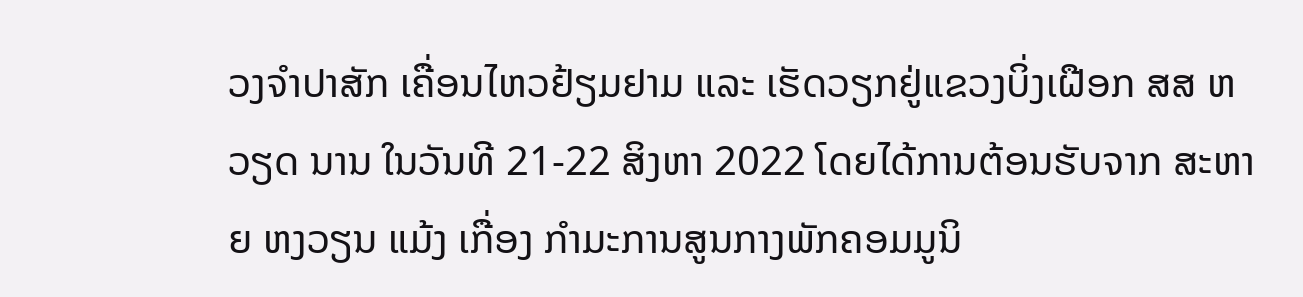ວງຈໍາປາສັກ ເຄື່ອນໄຫວຢ້ຽມຢາມ ແລະ ເຮັດວຽກຢູ່ແຂວງບິ່ງເຝືອກ ສສ ຫວຽດ ນານ ໃນວັນທີ 21-22 ສິງຫາ 2022 ໂດຍໄດ້ການຕ້ອນຮັບຈາກ ສະຫາຍ ຫງວຽນ ແມ້ງ ເກື່ອງ ກຳມະການສູນກາງພັກຄອມມູນິ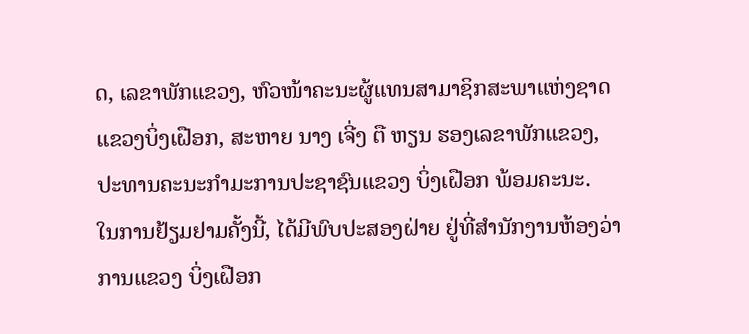ດ, ເລຂາພັກແຂວງ, ຫົວໜ້າຄະນະຜູ້ແທນສາມາຊິກສະພາແຫ່ງຊາດແຂວງບິ່ງເຝືອກ, ສະຫາຍ ນາງ ເຈີ່ງ ຕື ຫຽນ ຮອງເລຂາພັກແຂວງ, ປະທານຄະນະກໍາມະການປະຊາຊົນແຂວງ ບິ່ງເຝືອກ ພ້ອມຄະນະ.
ໃນການຢ້ຽມຢາມຄັ້ງນີ້, ໄດ້ມີພົບປະສອງຝ່າຍ ຢູ່ທີ່ສຳນັກງານຫ້ອງວ່າການແຂວງ ບິ່ງເຝືອກ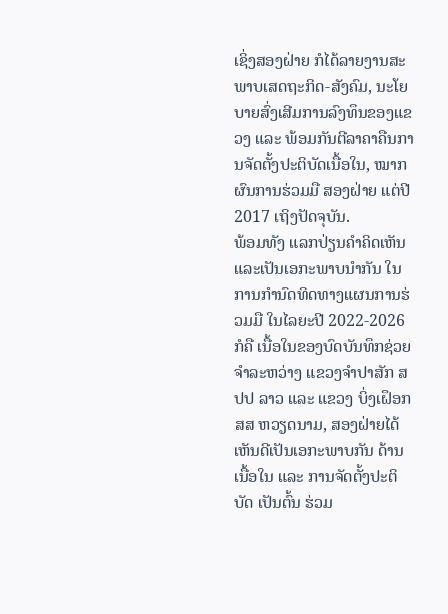ເຊິ່ງສອງຝ່າຍ ກໍໄດ້ລາຍງານສະພາບເສດຖະກິດ-ສັງຄົມ, ນະໂຍບາຍສົ່ງເສີມການລົງທຶນຂອງແຂວງ ແລະ ພ້ອມກັນຕີລາຄາຄືນການຈັດຕັ້ງປະຕິບັດເນື້ອໃນ, ໝາກຜົນການຮ່ວມມື ສອງຝ່າຍ ແຕ່ປີ 2017 ເຖິງປັດຈຸບັນ.
ພ້ອມທັງ ແລກປ່ຽນຄຳຄິດເຫັນ ແລະເປັນເອກະພາບນຳກັນ ໃນການກຳນົດທິດທາງແຜນການຮ່ວມມື ໃນໄລຍະປີ 2022-2026 ກໍຄື ເນື້ອໃນຂອງບົດບັນທຶກຊ່ວຍຈຳລະຫວ່າງ ແຂວງຈຳປາສັກ ສປປ ລາວ ແລະ ແຂວງ ບິ່ງເຝຶອກ ສສ ຫວຽດນາມ, ສອງຝ່າຍໄດ້ເຫັນດີເປັນເອກະພາບກັນ ດ້ານເນື້ອໃນ ແລະ ການຈັດຕັ້ງປະຕິບັດ ເປັນຕົ້ນ ຮ່ວມ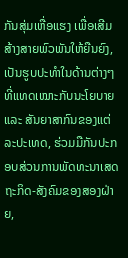ກັນສຸ່ມເຫື່ອແຮງ ເພື່ອເສີມສ້າງສາຍພົວພັນໃຫ້ຍືນຍົງ, ເປັນຮູບປະທຳໃນດ້ານຕ່າງໆ ທີ່ແທດເໝາະກັບນະໂຍບາຍ ແລະ ສັນຍາສາກົນຂອງແຕ່ລະປະເທດ, ຮ່ວມມືກັນປະກອບສ່ວນການພັດທະນາເສດຖະກິດ-ສັງຄົມຂອງສອງຝ່າຍ,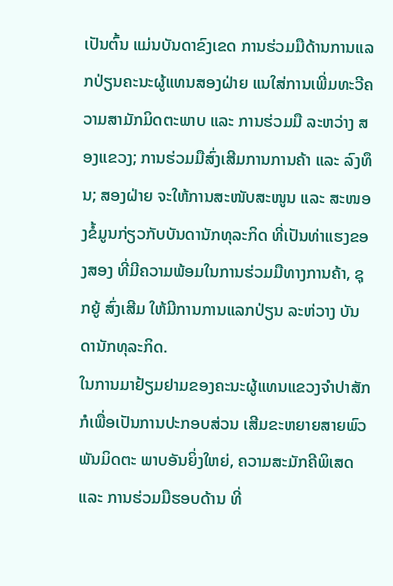ເປັນຕົ້ນ ແມ່ນບັນດາຂົງເຂດ ການຮ່ວມມືດ້ານການແລກປ່ຽນຄະນະຜູ້ແທນສອງຝ່າຍ ແນໃສ່ການເພີ່ມທະວີຄວາມສາມັກມິດຕະພາບ ແລະ ການຮ່ວມມື ລະຫວ່າງ ສອງແຂວງ; ການຮ່ວມມືສົ່ງເສີມການການຄ້າ ແລະ ລົງທຶນ; ສອງຝ່າຍ ຈະໃຫ້ການສະໜັບສະໜູນ ແລະ ສະໜອງຂໍ້ມູນກ່ຽວກັບບັນດານັກທຸລະກິດ ທີ່ເປັນທ່າແຮງຂອງສອງ ທີ່ມີຄວາມພ້ອມໃນການຮ່ວມມືທາງການຄ້າ, ຊຸກຍູ້ ສົ່ງເສີມ ໃຫ້ມີການການແລກປ່ຽນ ລະຫ່ວາງ ບັນດານັກທຸລະກິດ.
ໃນການມາຢ້ຽມຢາມຂອງຄະນະຜູ້ແທນແຂວງຈຳປາສັກ ກໍເພື່ອເປັນການປະກອບສ່ວນ ເສີມຂະຫຍາຍສາຍພົວພັນມິດຕະ ພາບອັນຍິ່ງໃຫຍ່, ຄວາມສະມັກຄີພິເສດ ແລະ ການຮ່ວມມືຮອບດ້ານ ທີ່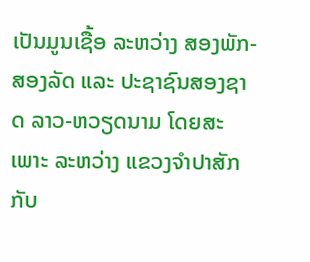ເປັນມູນເຊື້ອ ລະຫວ່າງ ສອງພັກ-ສອງລັດ ແລະ ປະຊາຊົນສອງຊາດ ລາວ-ຫວຽດນາມ ໂດຍສະເພາະ ລະຫວ່າງ ແຂວງຈຳປາສັກ ກັບ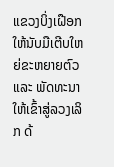ແຂວງບິ່ງເຝືອກ ໃຫ້ນັບມືເຕີບໃຫຍ່ຂະຫຍາຍຕົວ ແລະ ພັດທະນາໃຫ້ເຂົ້າສູ່ລວງເລິກ ດ້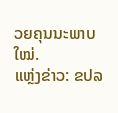ວຍຄຸນນະພາບໃໝ່.
ແຫຼ່ງຂ່າວ: ຂປລ